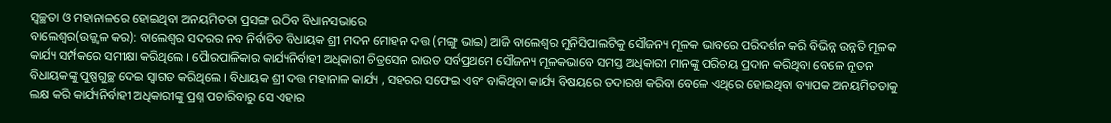ସ୍ୱଚ୍ଛତା ଓ ମହାନାଳରେ ହୋଇଥିବା ଅନୟମିତତା ପ୍ରସଙ୍ଗ ଉଠିବ ବିଧାନସଭାରେ
ବାଲେଶ୍ୱର(ଉଜ୍ଜ୍ୱଳ କର): ବାଲେଶ୍ୱର ସଦରର ନବ ନିର୍ବାଚିତ ବିଧାୟକ ଶ୍ରୀ ମଦନ ମୋହନ ଦତ୍ତ (ମଙ୍ଗୁ ଭାଇ) ଆଜି ବାଲେଶ୍ୱର ମୁନିସିପାଲଟିକୁ ସୌଜନ୍ୟ ମୂଳକ ଭାବରେ ପରିଦର୍ଶନ କରି ବିଭିନ୍ନ ଉନ୍ନତି ମୂଳକ କାର୍ଯ୍ୟ ସର୍ମ୍ପକରେ ସମୀକ୍ଷା କରିଥିଲେ । ପୈାରପାଳିକାର କାର୍ଯ୍ୟନିର୍ବାହୀ ଅଧିକାରୀ ଚିତ୍ରସେନ ରାଉତ ସର୍ବପ୍ରଥମେ ସୌଜନ୍ୟ ମୂଳକଭାବେ ସମସ୍ତ ଅଧିକାରୀ ମାନଙ୍କୁ ପରିଚୟ ପ୍ରଦାନ କରିଥିବା ବେଳେ ନୂତନ ବିଧାୟକଙ୍କୁ ପୁଷ୍ପଗୁଚ୍ଛ ଦେଇ ସ୍ୱାଗତ କରିଥିଲେ । ବିଧାୟକ ଶ୍ରୀ ଦତ୍ତ ମହାନାଳ କାର୍ଯ୍ୟ , ସହରର ସଫେଇ ଏବଂ ବାକିଥିବା କାର୍ଯ୍ୟ ବିଷୟରେ ତଦାରଖ କରିବା ବେଳେ ଏଥିରେ ହୋଇଥିବା ବ୍ୟାପକ ଅନୟମିତତାକୁ ଲକ୍ଷ କରି କାର୍ଯ୍ୟନିର୍ବାହୀ ଅଧିକାରୀଙ୍କୁ ପ୍ରଶ୍ନ ପଚାରିବାରୁ ସେ ଏହାର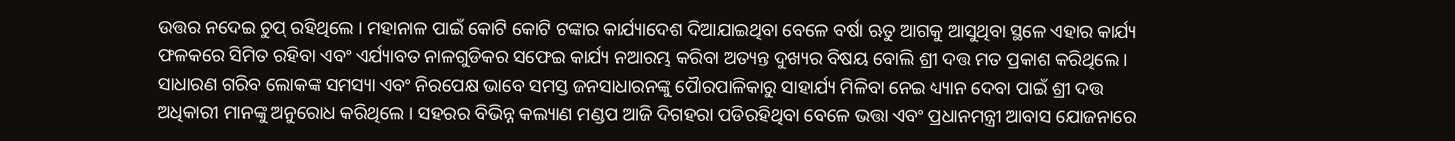ଉତ୍ତର ନଦେଇ ଚୁପ୍ ରହିଥିଲେ । ମହାନାଳ ପାଇଁ କୋଟି କୋଟି ଟଙ୍କାର କାର୍ଯ୍ୟାଦେଶ ଦିଆଯାଇଥିବା ବେଳେ ବର୍ଷା ଋତୁ ଆଗକୁ ଆସୁଥିବା ସ୍ଥଳେ ଏହାର କାର୍ଯ୍ୟ ଫଳକରେ ସିମିତ ରହିବା ଏବଂ ଏର୍ଯ୍ୟାବତ ନାଳଗୁଡିକର ସଫେଇ କାର୍ଯ୍ୟ ନଆରମ୍ଭ କରିବା ଅତ୍ୟନ୍ତ ଦୁଖ୍ୟର ବିଷୟ ବୋଲି ଶ୍ରୀ ଦତ୍ତ ମତ ପ୍ରକାଶ କରିଥିଲେ । ସାଧାରଣ ଗରିବ ଲୋକଙ୍କ ସମସ୍ୟା ଏବଂ ନିରପେକ୍ଷ ଭାବେ ସମସ୍ତ ଜନସାଧାରନଙ୍କୁ ପୈାରପାଳିକାରୁ ସାହାର୍ଯ୍ୟ ମିଳିବା ନେଇ ଧ୍ୟ୍ୟାନ ଦେବା ପାଇଁ ଶ୍ରୀ ଦତ୍ତ ଅଧିକାରୀ ମାନଙ୍କୁ ଅନୁରୋଧ କରିଥିଲେ । ସହରର ବିଭିନ୍ନ କଲ୍ୟାଣ ମଣ୍ଡପ ଆଜି ଦିଗହରା ପଡିରହିଥିବା ବେଳେ ଭତ୍ତା ଏବଂ ପ୍ରଧାନମନ୍ତ୍ରୀ ଆବାସ ଯୋଜନାରେ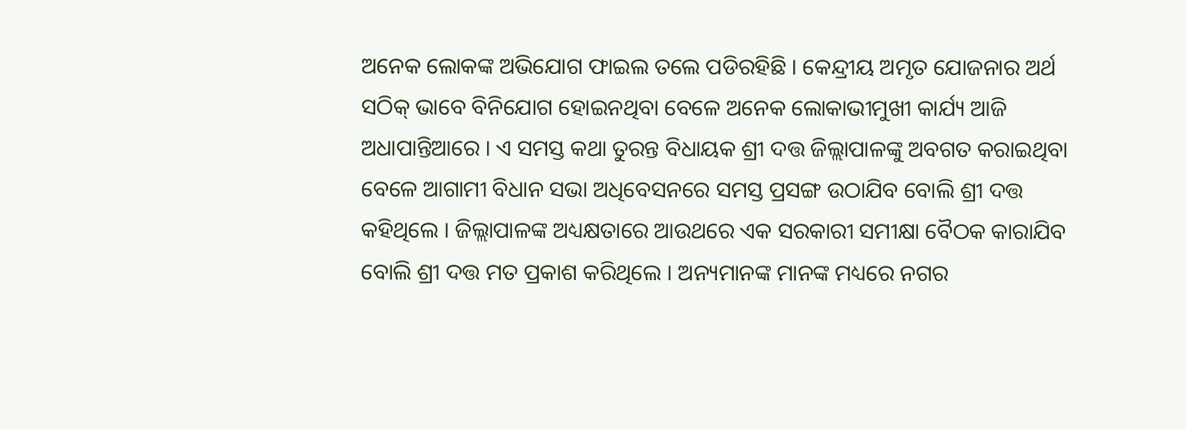ଅନେକ ଲୋକଙ୍କ ଅଭିଯୋଗ ଫାଇଲ ତଲେ ପଡିରହିଛି । କେନ୍ଦ୍ରୀୟ ଅମୃତ ଯୋଜନାର ଅର୍ଥ ସଠିକ୍ ଭାବେ ବିନିଯୋଗ ହୋଇନଥିବା ବେଳେ ଅନେକ ଲୋକାଭୀମୁଖୀ କାର୍ଯ୍ୟ ଆଜି ଅଧାପାନ୍ତିଆରେ । ଏ ସମସ୍ତ କଥା ତୁରନ୍ତ ବିଧାୟକ ଶ୍ରୀ ଦତ୍ତ ଜିଲ୍ଲାପାଳଙ୍କୁ ଅବଗତ କରାଇଥିବା ବେଳେ ଆଗାମୀ ବିଧାନ ସଭା ଅଧିବେସନରେ ସମସ୍ତ ପ୍ରସଙ୍ଗ ଉଠାଯିବ ବୋଲି ଶ୍ରୀ ଦତ୍ତ କହିଥିଲେ । ଜିଲ୍ଲାପାଳଙ୍କ ଅଧ୍ୟକ୍ଷତାରେ ଆଉଥରେ ଏକ ସରକାରୀ ସମୀକ୍ଷା ବୈଠକ କାରାଯିବ ବୋଲି ଶ୍ରୀ ଦତ୍ତ ମତ ପ୍ରକାଶ କରିଥିଲେ । ଅନ୍ୟମାନଙ୍କ ମାନଙ୍କ ମଧ୍ୟରେ ନଗର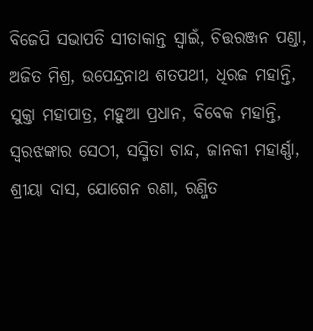ବିଜେପି ସଭାପତି ସୀତାକାନ୍ତ ସ୍ୱାଇଁ, ଚିତ୍ତରଞ୍ଜନ ପଣ୍ଡା, ଅଜିତ ମିଶ୍ର, ଉପେନ୍ଦ୍ରନାଥ ଶତପଥୀ, ଧିରଜ ମହାନ୍ତି, ସୁକ୍ତା ମହାପାତ୍ର, ମହୁଆ ପ୍ରଧାନ, ବିବେକ ମହାନ୍ତି, ସ୍ୱରଝଙ୍କାର ସେଠୀ, ସସ୍ମିତା ଚାନ୍ଦ, ଜାନକୀ ମହାର୍ଣ୍ଣା, ଶ୍ରୀୟା ଦାସ, ଯୋଗେନ ରଣା, ରଣ୍ଜିତ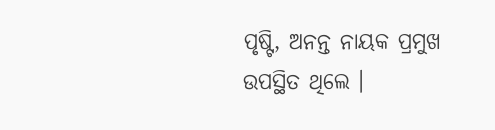ପୃଷ୍ଟି, ଅନନ୍ତ ନାୟକ ପ୍ରମୁଖ ଉପସ୍ଥିତ ଥିଲେ ।